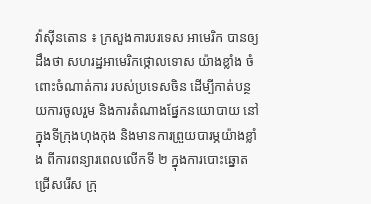វ៉ាស៊ីនតោន ៖ ក្រសួងការបរទេស អាមេរិក បានឲ្យដឹងថា សហរដ្ឋអាមេរិកថ្កោលទោស យ៉ាងខ្លាំង ចំពោះចំណាត់ការ របស់ប្រទេសចិន ដើម្បីកាត់បន្ថយការចូលរួម និងការតំណាងផ្នែកនយោបាយ នៅក្នុងទីក្រុងហុងកុង និងមានការព្រួយបារម្ភយ៉ាងខ្លាំង ពីការពន្យារពេលលើកទី ២ ក្នុងការបោះឆ្នោតជ្រើសរើស ក្រុ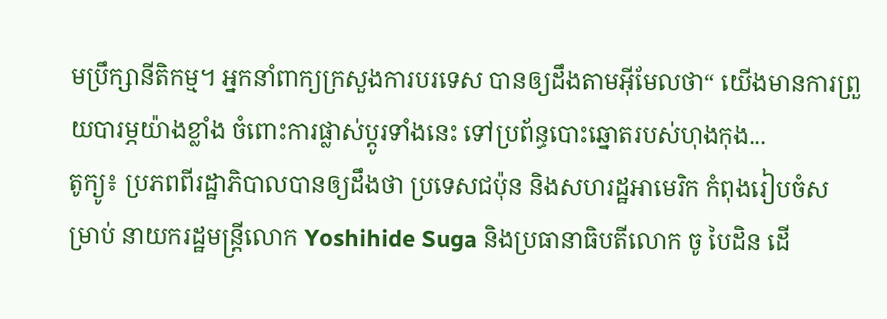មប្រឹក្សានីតិកម្ម។ អ្នកនាំពាក្យក្រសួងការបរទេស បានឲ្យដឹងតាមអ៊ីមែលថា“ យើងមានការព្រួយបារម្ភយ៉ាងខ្លាំង ចំពោះការផ្លាស់ប្តូរទាំងនេះ ទៅប្រព័ន្ធបោះឆ្នោតរបស់ហុងកុង...
តូក្យូ៖ ប្រភពពីរដ្ឋាភិបាលបានឲ្យដឹងថា ប្រទេសជប៉ុន និងសហរដ្ឋអាមេរិក កំពុងរៀបចំសម្រាប់ នាយករដ្ឋមន្រ្តីលោក Yoshihide Suga និងប្រធានាធិបតីលោក ចូ បៃដិន ដើ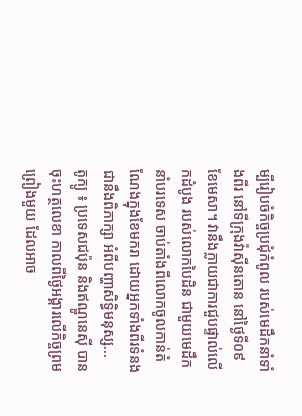ម្បីរៀបចំកិច្ចប្រជុំកំពូល របស់មេដឹកនាំទាំងពីរ នៅទីក្រុងវ៉ាស៊ីនតោន នៅថ្ងៃទី០៩ ខែមេសា។ វានឹងក្លាយជាការជួបផ្ទាល់លើកដំបូង របស់លោកបៃដិន ជាមួយមេដឹកនាំបរទេស ចាប់តាំងពីលោកចូលកាន់តំណែងក្នុងខែមករា ដោយអ្នកទាំងពីរទំនងជានឹងពិភាក្សា អំពីបញ្ហាសិទ្ធិមនុស្ស...
តូក្យូ ៖ ប្រទេសជប៉ុន និងឥណ្ឌូនេស៊ី បានចុះហត្ថលេខា កាលពីថ្ងៃអង្គារលើកិច្ចព្រមព្រៀងមួយ ដែលអាច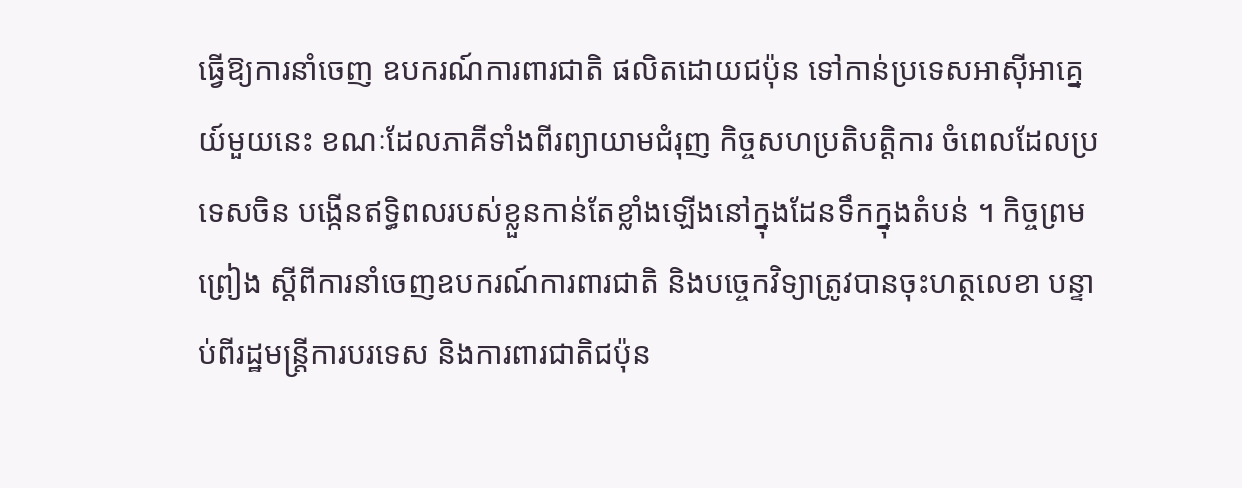ធ្វើឱ្យការនាំចេញ ឧបករណ៍ការពារជាតិ ផលិតដោយជប៉ុន ទៅកាន់ប្រទេសអាស៊ីអាគ្នេយ៍មួយនេះ ខណៈដែលភាគីទាំងពីរព្យាយាមជំរុញ កិច្ចសហប្រតិបត្តិការ ចំពេលដែលប្រទេសចិន បង្កើនឥទ្ធិពលរបស់ខ្លួនកាន់តែខ្លាំងឡើងនៅក្នុងដែនទឹកក្នុងតំបន់ ។ កិច្ចព្រមព្រៀង ស្តីពីការនាំចេញឧបករណ៍ការពារជាតិ និងបច្ចេកវិទ្យាត្រូវបានចុះហត្ថលេខា បន្ទាប់ពីរដ្ឋមន្រ្តីការបរទេស និងការពារជាតិជប៉ុន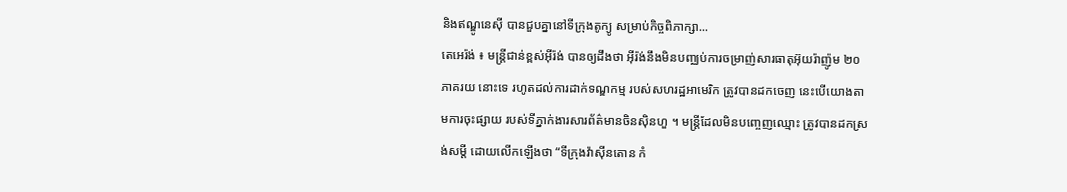និងឥណ្ឌូនេស៊ី បានជួបគ្នានៅទីក្រុងតូក្យូ សម្រាប់កិច្ចពិភាក្សា...
តេអេរ៉ង់ ៖ មន្ត្រីជាន់ខ្ពស់អ៊ីរ៉ង់ បានឲ្យដឹងថា អ៊ីរ៉ង់នឹងមិនបញ្ឈប់ការចម្រាញ់សារធាតុអ៊ុយរ៉ាញ៉ូម ២០ ភាគរយ នោះទេ រហូតដល់ការដាក់ទណ្ឌកម្ម របស់សហរដ្ឋអាមេរិក ត្រូវបានដកចេញ នេះបើយោងតាមការចុះផ្សាយ របស់ទីភ្នាក់ងារសារព័ត៌មានចិនស៊ិនហួ ។ មន្ត្រីដែលមិនបញ្ចេញឈ្មោះ ត្រូវបានដកស្រង់សម្តី ដោយលើកឡើងថា “ទីក្រុងវ៉ាស៊ីនតោន កំ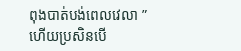ពុងបាត់បង់ពេលវេលា ” ហើយប្រសិនបើ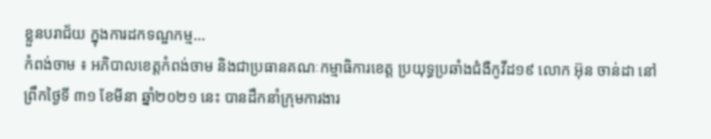ខ្លួនបរាជ័យ ក្នុងការដកទណ្ឌកម្ម...
កំពង់ចាម ៖ អភិបាលខេត្តកំពង់ចាម និងជាប្រធានគណៈកម្មាធិការខេត្ត ប្រយុទ្ធប្រឆាំងជំងឺកូវីដ១៩ លោក អ៊ុន ចាន់ដា នៅព្រឹកថ្ងៃទី ៣១ ខែមីនា ឆ្នាំ២០២១ នេះ បានដឹកនាំក្រុមការងារ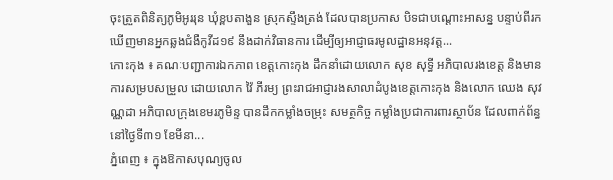ចុះត្រួតពិនិត្យភូមិអូររុន ឃុំខ្ពបតាងួន ស្រុកស្ទឹងត្រង់ ដែលបានប្រកាស បិទជាបណ្ដោះអាសន្ន បន្ទាប់ពីរកឃើញមានអ្នកឆ្លងជំងឺកូវីដ១៩ នឹងដាក់វិធានការ ដើម្បីឲ្យអាជ្ញាធរមូលដ្ឋានអនុវត្ត...
កោះកុង ៖ គណៈបញ្ជាការឯកភាព ខេត្តកោះកុង ដឹកនាំដោយលោក សុខ សុទ្ធី អភិបាលរងខេត្ត និងមានការសម្របសម្រួល ដោយលោក វ៉ៃ ភីរម្យ ព្រះរាជអាជ្ញារងសាលាដំបូងខេត្តកោះកុង និងលោក ឈេង សុវណ្ណដា អភិបាលក្រុងខេមរភូមិន្ទ បានដឹកកម្លាំងចម្រុះ សមត្ថកិច្ច កម្លាំងប្រជាការពារស្ថាប័ន ដែលពាក់ព័ន្ធនៅថ្ងៃទី៣១ ខែមីនា...
ភ្នំពេញ ៖ ក្នុងឱកាសបុណ្យចូល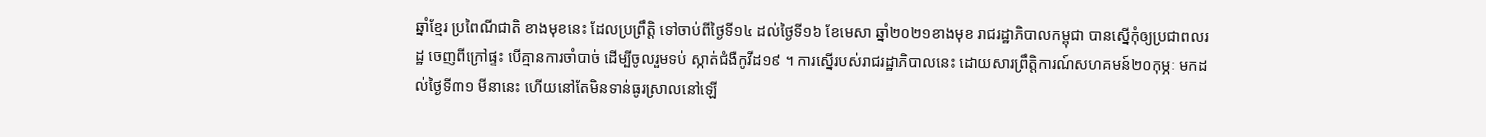ឆ្នាំខ្មែរ ប្រពៃណីជាតិ ខាងមុខនេះ ដែលប្រព្រឹត្តិ ទៅចាប់ពីថ្ងៃទី១៤ ដល់ថ្ងៃទី១៦ ខែមេសា ឆ្នាំ២០២១ខាងមុខ រាជរដ្ឋាភិបាលកម្ពុជា បានស្នើកុំឲ្យប្រជាពលរដ្ឋ ចេញពីក្រៅផ្ទះ បើគ្មានការចាំបាច់ ដើម្បីចូលរួមទប់ ស្កាត់ជំងឺកូវីដ១៩ ។ ការស្នើរបស់រាជរដ្ឋាភិបាលនេះ ដោយសារព្រឹត្តិការណ៍សហគមន៍២០កុម្ភៈ មកដល់ថ្ងៃទី៣១ មីនានេះ ហើយនៅតែមិនទាន់ធូរស្រាលនៅឡើ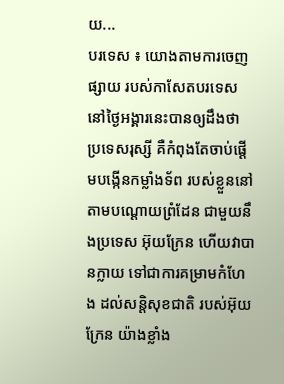យ...
បរទេស ៖ យោងតាមការចេញផ្សាយ របស់កាសែតបរទេស នៅថ្ងៃអង្គារនេះបានឲ្យដឹងថា ប្រទេសរុស្សី គឺកំពុងតែចាប់ផ្តើមបង្កើនកម្លាំងទ័ព របស់ខ្លួននៅ តាមបណ្តោយព្រំដែន ជាមួយនឹងប្រទេស អ៊ុយក្រែន ហើយវាបានក្លាយ ទៅជាការគម្រាមកំហែង ដល់សន្តិសុខជាតិ របស់អ៊ុយក្រែន យ៉ាងខ្លាំង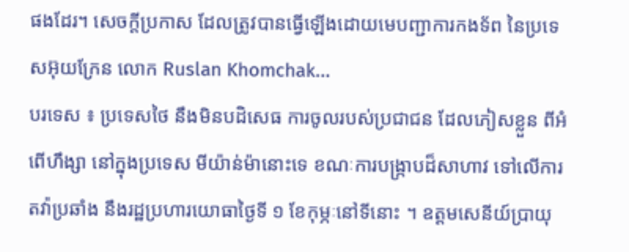ផងដែរ។ សេចក្តីប្រកាស ដែលត្រូវបានធ្វើឡើងដោយមេបញ្ជាការកងទ័ព នៃប្រទេសអ៊ុយក្រែន លោក Ruslan Khomchak...
បរទេស ៖ ប្រទេសថៃ នឹងមិនបដិសេធ ការចូលរបស់ប្រជាជន ដែលភៀសខ្លួន ពីអំពើហឹង្សា នៅក្នុងប្រទេស មីយ៉ាន់ម៉ានោះទេ ខណៈការបង្ក្រាបដ៏សាហាវ ទៅលើការតវ៉ាប្រឆាំង នឹងរដ្ឋប្រហារយោធាថ្ងៃទី ១ ខែកុម្ភៈនៅទីនោះ ។ ឧត្តមសេនីយ៍ប្រាយុ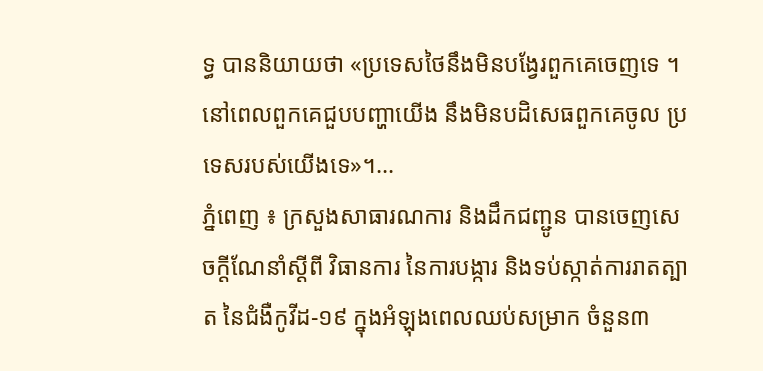ទ្ធ បាននិយាយថា «ប្រទេសថៃនឹងមិនបង្វែរពួកគេចេញទេ ។ នៅពេលពួកគេជួបបញ្ហាយើង នឹងមិនបដិសេធពួកគេចូល ប្រទេសរបស់យើងទេ»។...
ភ្នំពេញ ៖ ក្រសួងសាធារណការ និងដឹកជញ្ជូន បានចេញសេចក្ដីណែនាំស្ដីពី វិធានការ នៃការបង្ការ និងទប់ស្កាត់ការរាតត្បាត នៃជំងឺកូវីដ-១៩ ក្នុងអំឡុងពេលឈប់សម្រាក ចំនួន៣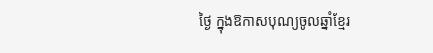ថ្ងៃ ក្នុងឱកាសបុណ្យចូលឆ្នាំខ្មែរ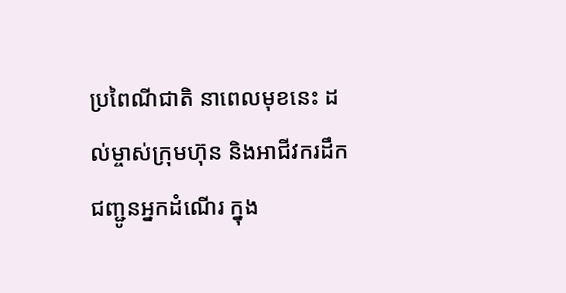ប្រពៃណីជាតិ នាពេលមុខនេះ ដល់ម្ចាស់ក្រុមហ៊ុន និងអាជីវករដឹកជញ្ជូនអ្នកដំណើរ ក្នុង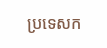ប្រទេសក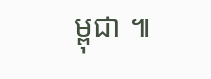ម្ពុជា ៕